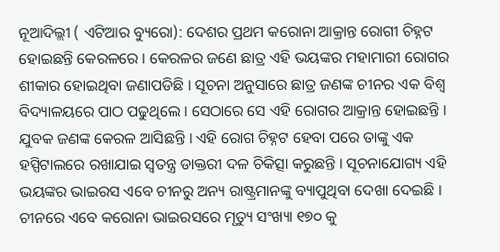ନୂଆଦିଲ୍ଲୀ ( ଏଟିଆର ବ୍ୟୁରୋ): ଦେଶର ପ୍ରଥମ କରୋନା ଆକ୍ରାନ୍ତ ରୋଗୀ ଚିହ୍ନଟ ହୋଇଛନ୍ତି କେରଳରେ । କେରଳର ଜଣେ ଛାତ୍ର ଏହି ଭୟଙ୍କର ମହାମାରୀ ରୋଗର ଶୀକାର ହୋଇଥିବା ଜଣାପଡିଛି । ସୂଚନା ଅନୁସାରେ ଛାତ୍ର ଜଣଙ୍କ ଚୀନର ଏକ ବିଶ୍ୱ ବିଦ୍ୟାଳୟରେ ପାଠ ପଢୁଥିଲେ । ସେଠାରେ ସେ ଏହି ରୋଗର ଆକ୍ରାନ୍ତ ହୋଇଛନ୍ତି । ଯୁବକ ଜଣଙ୍କ କେରଳ ଆସିଛନ୍ତି । ଏହି ରୋଗ ଚିହ୍ନଟ ହେବା ପରେ ତାଙ୍କୁ ଏକ ହସ୍ପିଟାଲରେ ରଖାଯାଇ ସ୍ୱତନ୍ତ୍ର ଡାକ୍ତରୀ ଦଳ ଚିକିତ୍ସା କରୁଛନ୍ତି । ସୂଚନାଯୋଗ୍ୟ ଏହି ଭୟଙ୍କର ଭାଇରସ ଏବେ ଚୀନରୁ ଅନ୍ୟ ରାଷ୍ଟ୍ରମାନଙ୍କୁ ବ୍ୟାପୁଥିବା ଦେଖା ଦେଇଛି । ଚୀନରେ ଏବେ କରୋନା ଭାଇରସରେ ମୃତ୍ୟୁ ସଂଖ୍ୟା ୧୭୦ କୁ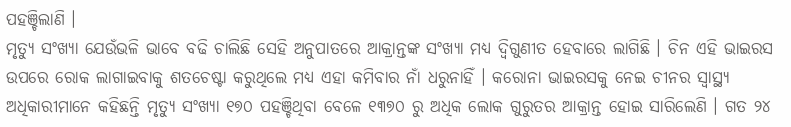ପହଞ୍ଚିଲାଣି ।
ମୃତ୍ୟୁ ସଂଖ୍ୟା ଯେଉଁଭଳି ଭାବେ ବଢି ଚାଲିଛି ସେହି ଅନୁପାତରେ ଆକ୍ରାନ୍ତଙ୍କ ସଂଖ୍ୟା ମଧ୍ୟ ଦ୍ୱିଗୁଣୀତ ହେବାରେ ଲାଗିଛି । ଚିନ ଏହି ଭାଇରସ ଉପରେ ରୋକ ଲାଗାଇବାକୁ ଶତଚେଷ୍ଟା କରୁଥିଲେ ମଧ୍ୟ ଏହା କମିବାର ନାଁ ଧରୁନାହିଁ । କରୋନା ଭାଇରସକୁ ନେଇ ଚୀନର ସ୍ୱାସ୍ଥ୍ୟ ଅଧିକାରୀମାନେ କହିଛନ୍ତି ମୃତ୍ୟୁ ସଂଖ୍ୟା ୧୭୦ ପହଞ୍ଚିଥିବା ବେଳେ ୧୩୭୦ ରୁ ଅଧିକ ଲୋକ ଗୁରୁତର ଆକ୍ରାନ୍ତ ହୋଇ ସାରିଲେଣି । ଗତ ୨୪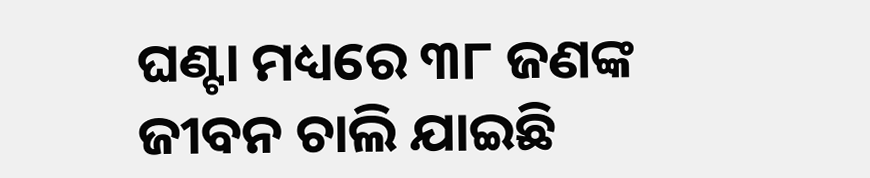ଘଣ୍ଟା ମଧ୍ୟରେ ୩୮ ଜଣଙ୍କ ଜୀବନ ଚାଲି ଯାଇଛି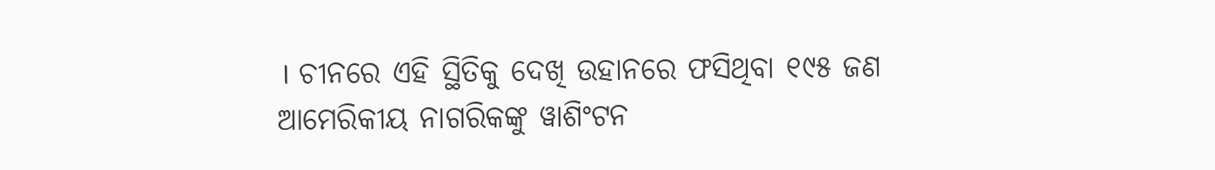। ଚୀନରେ ଏହି ସ୍ଥିତିକୁ ଦେଖି ଉହାନରେ ଫସିଥିବା ୧୯୫ ଜଣ ଆମେରିକୀୟ ନାଗରିକଙ୍କୁ ୱାଶିଂଟନ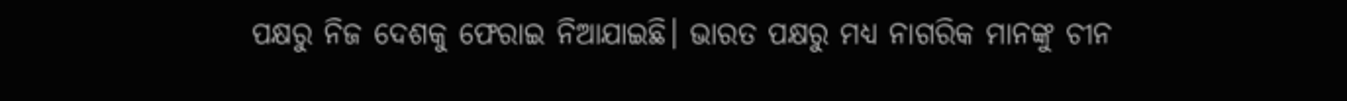ପକ୍ଷରୁ ନିଜ ଦେଶକୁ ଫେରାଇ ନିଆଯାଇଛି। ଭାରତ ପକ୍ଷରୁ ମଧ୍ୟ ନାଗରିକ ମାନଙ୍କୁ ଚୀନ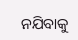ନଯିବାକୁ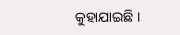କୁହାଯାଇଛି ।